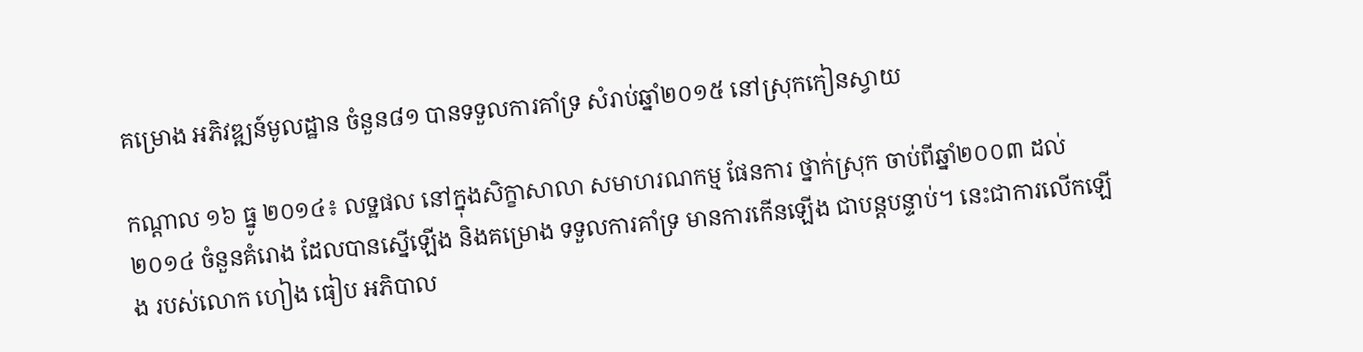គម្រោង អភិវឌ្ឍន៍មូលដ្ឋាន ចំនួន៨១ បានទទួលការគាំទ្រ សំរាប់ឆ្នាំ២០១៥ នៅស្រុកកៀនស្វាយ

កណ្តាល ១៦ ធ្នូ ២០១៤៖ លទ្ឋផល នៅក្នុងសិក្ខាសាលា សមាហរណកម្ម ផែនការ ថ្នាក់ស្រុក ចាប់ពីឆ្នាំ២០០៣ ដល់២០១៤ ចំនួនគំរោង ដែលបានស្នើឡើង និងគម្រោង ទទួលការគាំទ្រ មានការកើនឡើង ជាបន្តបន្ទាប់។ នេះជាការលើកឡើង របស់លោក ហៀង ធៀប អភិបាល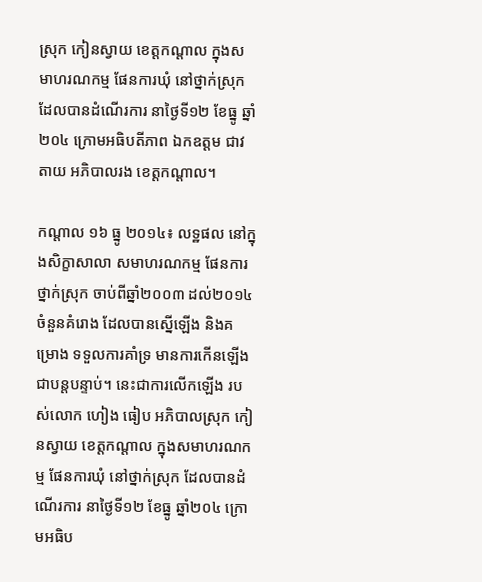ស្រុក កៀនស្វាយ ខេត្តកណ្តាល ក្នុងសមាហរណកម្ម ផែនការឃុំ នៅថ្នាក់ស្រុក ដែលបានដំណើរការ នាថ្ងៃទី១២ ខែធ្នូ ឆ្នាំ២០៤ ក្រោមអធិបតីភាព ឯកឧត្តម ជាវ តាយ អភិបាលរង ខេត្តកណ្តាល។

កណ្តាល ១៦ ធ្នូ ២០១៤៖ លទ្ឋផល នៅក្នុងសិក្ខាសាលា សមាហរណកម្ម ផែនការ ថ្នាក់ស្រុក ចាប់ពីឆ្នាំ២០០៣ ដល់២០១៤ ចំនួនគំរោង ដែលបានស្នើឡើង និងគម្រោង ទទួលការគាំទ្រ មានការកើនឡើង ជាបន្តបន្ទាប់។ នេះជាការលើកឡើង របស់លោក ហៀង ធៀប អភិបាលស្រុក កៀនស្វាយ ខេត្តកណ្តាល ក្នុងសមាហរណកម្ម ផែនការឃុំ នៅថ្នាក់ស្រុក ដែលបានដំណើរការ នាថ្ងៃទី១២ ខែធ្នូ ឆ្នាំ២០៤ ក្រោមអធិប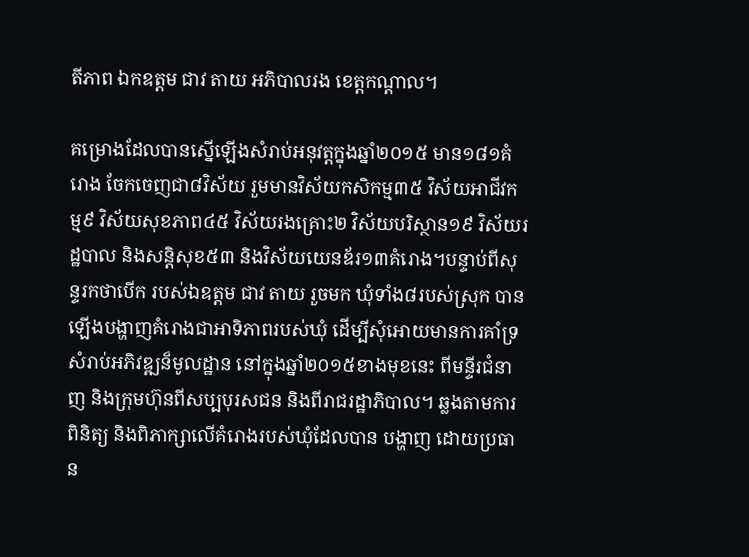តីភាព ឯកឧត្តម ជាវ តាយ អភិបាលរង ខេត្តកណ្តាល។

គម្រោងដែលបានស្នើឡើងសំរាប់អនុវត្តក្នុងឆ្នាំ២០១៥ មាន១៨១គំរោង ចែកចេញជា៨វិស័យ រួមមានវិស័យកសិកម្ម៣៥ វិស័យអាជីវកម្ម៩ វិស័យសុខភាព៤៥ វិស័យរងគ្រោះ២ វិស័យបរិស្ថាន១៩ វិស័យរដ្ឋបាល និងសន្តិសុខ៥៣ និងវិស័យយេនឌ័រ១៣គំរោង។បន្ទាប់ពីសុន្ទរកថាបើក របស់ឯឧត្តម ជាវ តាយ រួចមក ឃុំទាំង៨របស់ស្រុក បានឡើងបង្ហាញគំរោងជាអាទិភាពរបស់ឃុំ ដើម្បីសុំអោយមានការគាំទ្រ សំរាប់អភិវឌ្ឍន៏មូលដ្ឋាន នៅក្នុងឆ្នាំ២០១៥ខាងមុខនេះ ពីមន្ទីរជំនាញ និងក្រុមហ៊ុនពីសប្បបុរសជន និងពីរាជរដ្ឋាភិបាល។ ឆ្លងតាមការពិនិត្យ និងពិភាក្សាលើគំរោងរបស់ឃុំដែលបាន បង្ហាញ ដោយប្រធាន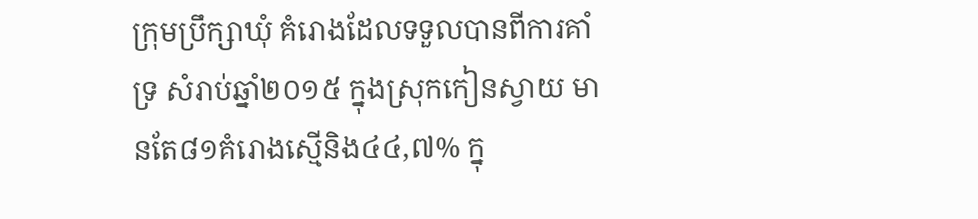ក្រុមប្រឹក្សាឃុំ គំរោងដែលទទួលបានពីការគាំទ្រ សំរាប់ឆ្នាំ២០១៥ ក្នុងស្រុកកៀនស្វាយ មានតែ៨១គំរោងស្មើនិង៤៤,៧% ក្នុ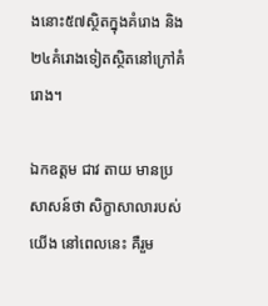ងនោះ៥៧ស្ថិតក្នុងគំរោង និង២៤គំរោងទៀតស្ថិតនៅក្រៅគំរោង។

ឯកឧត្តម ជាវ តាយ មានប្រសាសន៍ថា សិក្ខាសាលារបស់យើង នៅពេលនេះ គឺរួម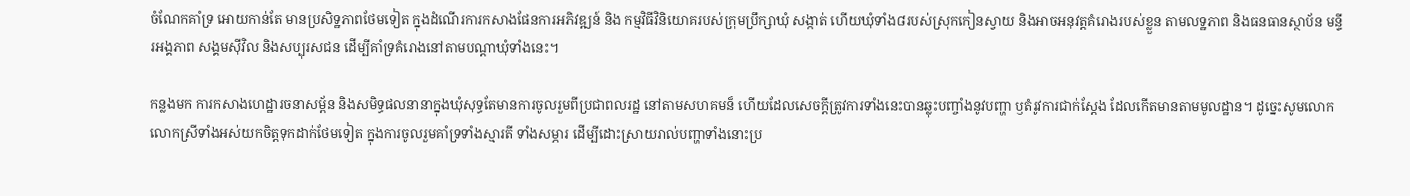ចំណែកគាំទ្រ អោយកាន់តែ មានប្រសិទ្ឋភាពថែមទៀត ក្នុងដំណើរការកសាងផែនការអភិវឌ្ឍន៍ និង កម្មវិធីវិនិយោគរបស់ក្រុមប្រឹក្សាឃុំ សង្កាត់ ហើយឃុំទាំង៨របស់ស្រុកកៀនស្វាយ និងអាចអនុវត្តគំរោងរបស់ខ្លួន តាមលទ្ឋភាព និងធនធានស្ថាប័ន មន្ទីរអង្គភាព សង្គមស៊ីវិល និងសប្បុរសជន ដើម្បីគាំទ្រគំរោងនៅតាមបណ្តាឃុំទាំងនេះ។

កន្លងមក ការកសាងហេដ្ឋារចនាសម្ព័ន និងសមិទ្ធផលនានាក្នុងឃុំសុទ្ធតែមានការចូលរួមពីប្រជាពលរដ្ឋ នៅតាមសហគមន៏ ហើយដែលសេចក្តីត្រូវការទាំងនេះបានឆ្លុះបញ្ចាំងនូវបញ្ហា ឫតំរូវការជាក់ស្តែង ដែលកើតមានតាមមូលដ្ឋាន។ ដូច្នេះសូមលោក លោកស្រីទាំងអស់យកចិត្តទុកដាក់ថែមទៀត ក្នុងការចូលរួមគាំទ្រទាំងស្មារតី ទាំងសម្ភារ ដើម្បីដោះស្រាយរាល់បញ្ហាទាំងនោះប្រ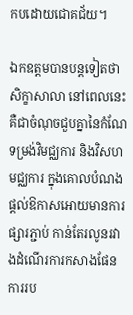កបដោយជោគជ័យ។

ឯកឧត្តមបានបន្តទៀតថាសិក្ខាសាលា នៅពេលនេះ គឺជាចំណុចជួបគ្នានៃកំណែទម្រង់វិមជ្ឈការ និងវិសហមជ្ឈការ ក្នុងគោលបំណងផ្តល់ឱកាសអោយមានការផ្សារភ្ជាប់ កាន់តែរលូនរវាងដំណើរការកសាងផែនការរប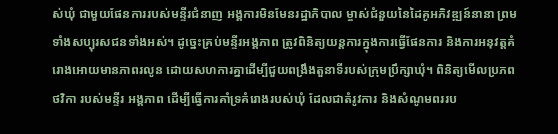ស់ឃុំ ជាមួយផែនការរបស់មន្ទីរជំនាញ អង្គការមិនមែនរដ្ឋាភិបាល ម្ចាស់ជំនួយនៃដៃគូអភិវឌ្ឍន៍នានា ព្រមទាំងសប្បុរសជនទាំងអស់។ ដូច្នេះគ្រប់មន្ទីរអង្គភាព ត្រូវពិនិត្យយន្តការក្នុងការធ្វើផែនការ និងការអនុវត្តគំរោងអោយមានភាពរលូន ដោយសហការគ្នាដើម្បីជួយពង្រឹងតួនាទីរបស់ក្រុមប្រឹក្សាឃុំ។ ពិនិត្យមើលប្រភពថវិកា របស់មន្ទីរ អង្គភាព ដើម្បីធ្វើការគាំទ្រគំរោងរបស់ឃុំ ដែលជាតំរូវការ និងសំណូមពររប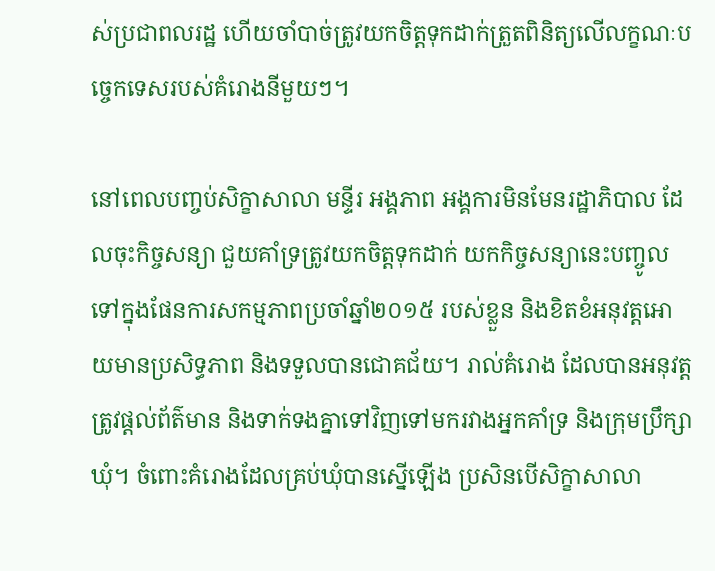ស់ប្រជាពលរដ្ឋ ហើយចាំបាច់ត្រូវយកចិត្តទុកដាក់ត្រួតពិនិត្យលើលក្ខណៈបច្ចេកទេសរបស់គំរោងនីមួយៗ។

នៅពេលបញ្ចប់សិក្ខាសាលា មន្ទីរ អង្គភាព អង្គការមិនមែនរដ្ឋាភិបាល ដែលចុះកិច្ចសន្យា ជួយគាំទ្រត្រូវយកចិត្តទុកដាក់ យកកិច្ចសន្យានេះបញ្ចូលទៅក្នុងផែនការសកម្មភាពប្រចាំឆ្នាំ២០១៥ របស់ខ្លួន និងខិតខំអនុវត្តអោយមានប្រសិទ្ធភាព និងទទួលបានជោគជ័យ។ រាល់គំរោង ដែលបានអនុវត្តត្រូវផ្តល់ព័ត៌មាន និងទាក់ទងគ្នាទៅវិញទៅមករវាងអ្នកគាំទ្រ និងក្រុមប្រឹក្សាឃុំ។ ចំពោះគំរោងដែលគ្រប់ឃុំបានស្នើឡើង ប្រសិនបើសិក្ខាសាលា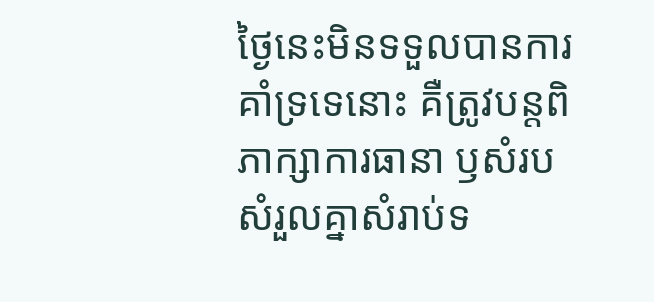ថ្ងៃនេះមិនទទួលបានការគាំទ្រទេនោះ គឺត្រូវបន្តពិភាក្សាការធានា ឫសំរបសំរួលគ្នាសំរាប់ទ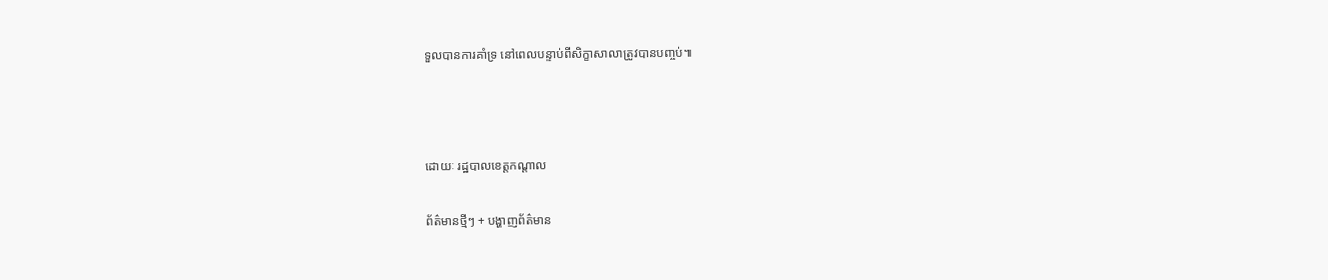ទួលបានការគាំទ្រ នៅពេលបន្ទាប់ពីសិក្ខាសាលាត្រូវបានបញ្ចប់៕



ដោយៈ រដ្ឋបាលខេត្តកណ្តាល

ព័ត៌មានថ្មីៗ + បង្ហាញព័ត៌មាន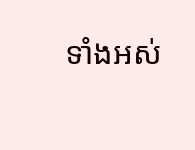ទាំងអស់